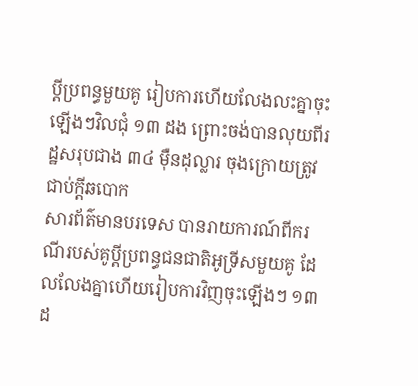ប្តីប្រពន្ធមួយគូ រៀបការហើយលែងលះគ្នាចុះឡើងៗវិលជុំ ១៣ ដង ព្រោះចង់បានលុយពីរដ្ឋសរុបជាង ៣៤ ម៉ឺនដុល្លារ ចុងក្រោយត្រូវជាប់ក្តីឆបោក
សារព័ត៌មានបរទេស បានរាយការណ៍ពីករណីរបស់គូប្តីប្រពន្ធជនជាតិអូទ្រីសមួយគូ ដែលលែងគ្នាហើយរៀបការវិញចុះឡើងៗ ១៣ ដ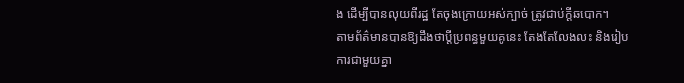ង ដើម្បីបានលុយពីរដ្ឋ តែចុងក្រោយអស់ក្បាច់ ត្រូវជាប់ក្ដីឆបោក។
តាមព័ត៌មានបានឱ្យដឹងថាប្តីប្រពន្ធមួយគូនេះ តែងតែលែងលះ និងរៀបការជាមួយគ្នា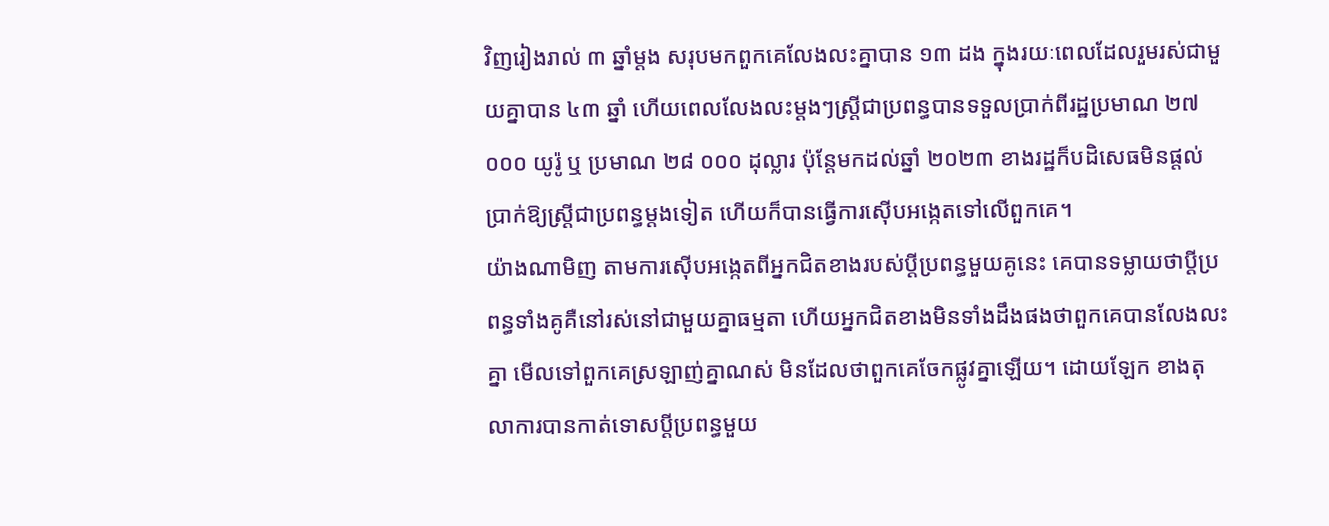វិញរៀងរាល់ ៣ ឆ្នាំម្តង សរុបមកពួកគេលែងលះគ្នាបាន ១៣ ដង ក្នុងរយៈពេលដែលរួមរស់ជាមួយគ្នាបាន ៤៣ ឆ្នាំ ហើយពេលលែងលះម្តងៗស្រ្តីជាប្រពន្ធបានទទួលប្រាក់ពីរដ្ឋប្រមាណ ២៧ ០០០ យូរ៉ូ ឬ ប្រមាណ ២៨ ០០០ ដុល្លារ ប៉ុន្តែមកដល់ឆ្នាំ ២០២៣ ខាងរដ្ឋក៏បដិសេធមិនផ្តល់ប្រាក់ឱ្យស្រ្តីជាប្រពន្ធម្តងទៀត ហើយក៏បានធ្វើការស៊ើបអង្កេតទៅលើពួកគេ។
យ៉ាងណាមិញ តាមការស៊ើបអង្កេតពីអ្នកជិតខាងរបស់ប្តីប្រពន្ធមួយគូនេះ គេបានទម្លាយថាប្តីប្រពន្ធទាំងគូគឺនៅរស់នៅជាមួយគ្នាធម្មតា ហើយអ្នកជិតខាងមិនទាំងដឹងផងថាពួកគេបានលែងលះគ្នា មើលទៅពួកគេស្រឡាញ់គ្នាណស់ មិនដែលថាពួកគេចែកផ្លូវគ្នាឡើយ។ ដោយឡែក ខាងតុលាការបានកាត់ទោសប្តីប្រពន្ធមួយ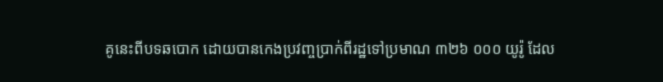គូនេះពីបទឆបោក ដោយបានកេងប្រវញ្ចប្រាក់ពីរដ្ឋទៅប្រមាណ ៣២៦ ០០០ យូរ៉ូ ដែល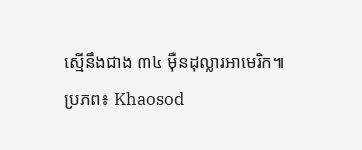ស្មើនឹងជាង ៣៤ ម៉ឺនដុល្លារអាមេរិក៕
ប្រភព៖ Khaosod